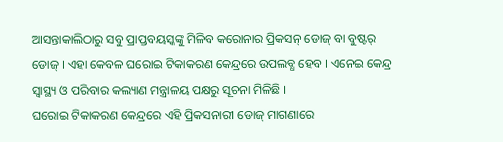ଆସନ୍ତାକାଲିଠାରୁ ସବୁ ପ୍ରାପ୍ତବୟସ୍କଙ୍କୁ ମିଳିବ କରୋନାର ପ୍ରିକସନ୍ ଡୋଜ୍ ବା ବୁଷ୍ଟର୍ ଡୋଜ୍ । ଏହା କେବଳ ଘରୋଇ ଟିକାକରଣ କେନ୍ଦ୍ରରେ ଉପଲବ୍ଧ ହେବ । ଏନେଇ କେନ୍ଦ୍ର ସ୍ୱାସ୍ଥ୍ୟ ଓ ପରିବାର କଲ୍ୟାଣ ମନ୍ତ୍ରାଳୟ ପକ୍ଷରୁ ସୂଚନା ମିଳିଛି ।
ଘରୋଇ ଟିକାକରଣ କେନ୍ଦ୍ରରେ ଏହି ପ୍ରିକସନାରୀ ଡୋଜ୍ ମାଗଣାରେ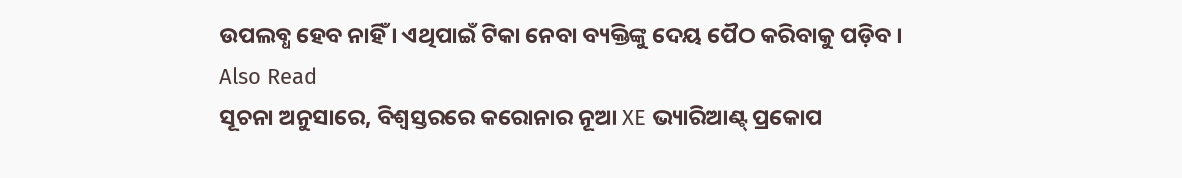ଉପଲବ୍ଧ ହେବ ନାହିଁ । ଏଥିପାଇଁ ଟିକା ନେବା ବ୍ୟକ୍ତିଙ୍କୁ ଦେୟ ପୈଠ କରିବାକୁ ପଡ଼ିବ ।
Also Read
ସୂଚନା ଅନୁସାରେ, ବିଶ୍ୱସ୍ତରରେ କରୋନାର ନୂଆ XE ଭ୍ୟାରିଆଣ୍ଟ୍ ପ୍ରକୋପ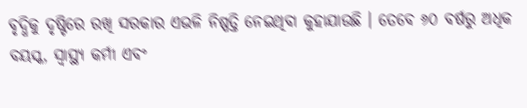ବୃଦ୍ଧିକୁ ଦୃଷ୍ଟିରେ ରଖି ସରକାର ଏଭଳି ନିଷ୍ପତ୍ତି ନେଇଥିବା କୁହାଯାଉଛି । ତେବେ ୬୦ ବର୍ଷରୁ ଅଧିକ ବୟସ୍କ, ସ୍ୱାସ୍ଥ୍ୟ କର୍ମୀ ଏବଂ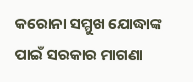କରୋନା ସମ୍ମୁଖ ଯୋଦ୍ଧାଙ୍କ ପାଇଁ ସରକାର ମାଗଣା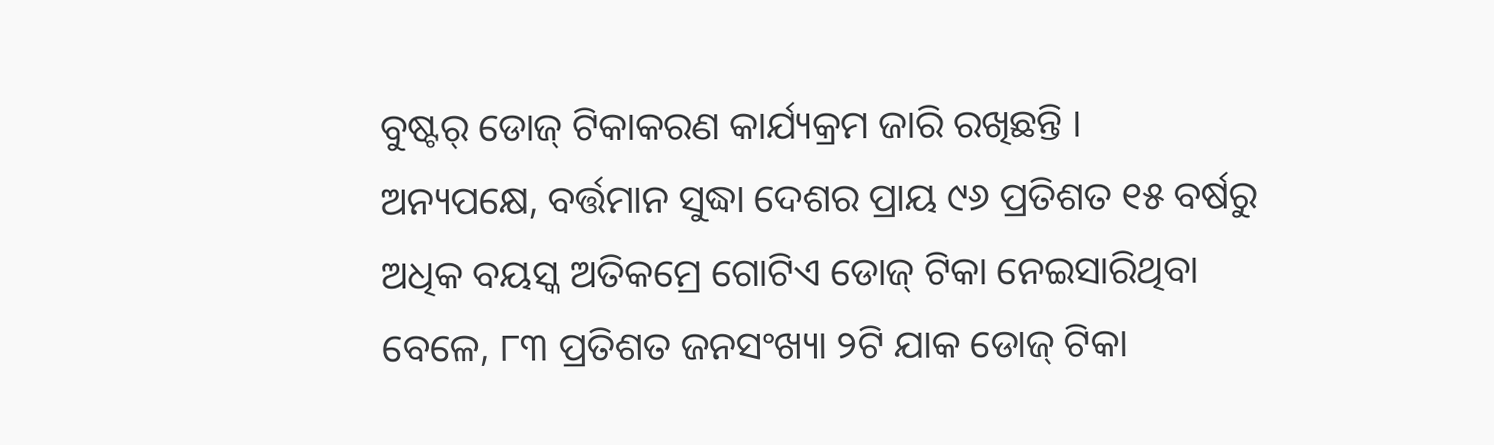ବୁଷ୍ଟର୍ ଡୋଜ୍ ଟିକାକରଣ କାର୍ଯ୍ୟକ୍ରମ ଜାରି ରଖିଛନ୍ତି ।
ଅନ୍ୟପକ୍ଷେ, ବର୍ତ୍ତମାନ ସୁଦ୍ଧା ଦେଶର ପ୍ରାୟ ୯୬ ପ୍ରତିଶତ ୧୫ ବର୍ଷରୁ ଅଧିକ ବୟସ୍କ ଅତିକମ୍ରେ ଗୋଟିଏ ଡୋଜ୍ ଟିକା ନେଇସାରିଥିବା ବେଳେ, ୮୩ ପ୍ରତିଶତ ଜନସଂଖ୍ୟା ୨ଟି ଯାକ ଡୋଜ୍ ଟିକା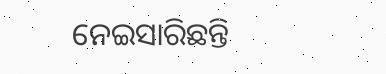ନେଇସାରିଛନ୍ତି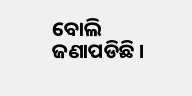ବୋଲି ଜଣାପଡିଛି ।